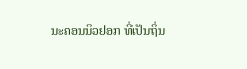ນະຄອນນິວຢອກ ທີ່ເປັນຖິ່ນ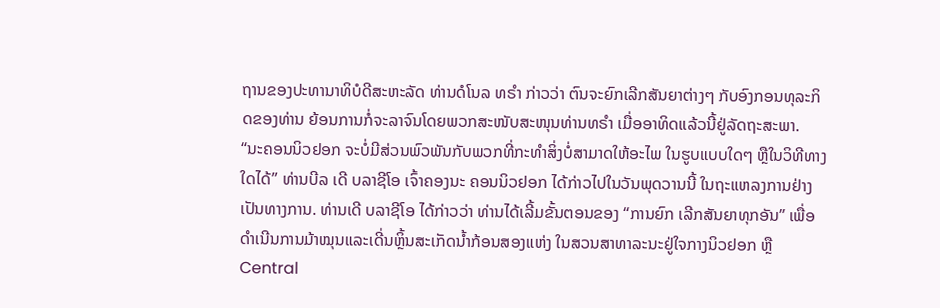ຖານຂອງປະທານາທິບໍດີສະຫະລັດ ທ່ານດໍໂນລ ທຣຳ ກ່າວວ່າ ຕົນຈະຍົກເລີກສັນຍາຕ່າງໆ ກັບອົງກອນທຸລະກິດຂອງທ່ານ ຍ້ອນການກໍ່ຈະລາຈົນໂດຍພວກສະໜັບສະໜຸນທ່ານທຣຳ ເມື່ອອາທິດແລ້ວນີ້ຢູ່ລັດຖະສະພາ.
“ນະຄອນນິວຢອກ ຈະບໍ່ມີສ່ວນພົວພັນກັບພວກທີ່ກະທໍາສິ່ງບໍ່ສາມາດໃຫ້ອະໄພ ໃນຮູບແບບໃດໆ ຫຼືໃນວິທີທາງໃດໄດ້” ທ່ານບີລ ເດີ ບລາຊີໂອ ເຈົ້າຄອງນະ ຄອນນິວຢອກ ໄດ້ກ່າວໄປໃນວັນພຸດວານນີ້ ໃນຖະແຫລງການຢ່າງເປັນທາງການ. ທ່ານເດີ ບລາຊີໂອ ໄດ້ກ່າວວ່າ ທ່ານໄດ້ເລີ້ມຂັ້ນຕອນຂອງ “ການຍົກ ເລີກສັນຍາທຸກອັນ” ເພື່ອດຳເນີນການມ້າໝຸນແລະເດີ່ນຫຼິ້ນສະເກັດນ້ຳກ້ອນສອງແຫ່ງ ໃນສວນສາທາລະນະຢູ່ໃຈກາງນິວຢອກ ຫຼື Central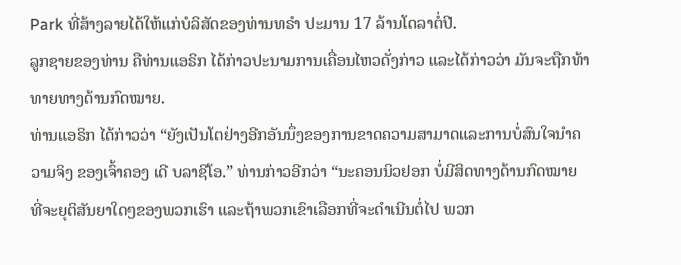Park ທີ່ສ້າງລາຍໄດ້ໃຫ້ແກ່ບໍລິສັດຂອງທ່ານທຣຳ ປະມານ 17 ລ້ານໂດລາຕໍ່ປີ.
ລູກຊາຍຂອງທ່ານ ຄືທ່ານແອຣິກ ໄດ້ກ່າວປະນາມການເຄື່ອນໄຫວດັ່ງກ່າວ ແລະໄດ້ກ່າວວ່າ ມັນຈະຖືກທ້າທາຍທາງດ້ານກົດໝາຍ.
ທ່ານແອຣິກ ໄດ້ກ່າວວ່າ “ຍັງເປັນໂຕຢ່າງອີກອັນນຶ່ງຂອງການຂາດຄວາມສາມາດແລະການບໍ່ສົນໃຈນຳຄວາມຈິງ ຂອງເຈົ້າຄອງ ເດີ ບລາຊີໂອ.” ທ່ານກ່າວອີກວ່າ “ນະຄອນນິວຢອກ ບໍ່ມີສິດທາງດ້ານກົດໝາຍ ທີ່ຈະຍຸຕິສັນຍາໃດໆຂອງພວກເຮົາ ແລະຖ້າພວກເຂົາເລືອກທີ່ຈະດຳເນີນຕໍ່ໄປ ພວກ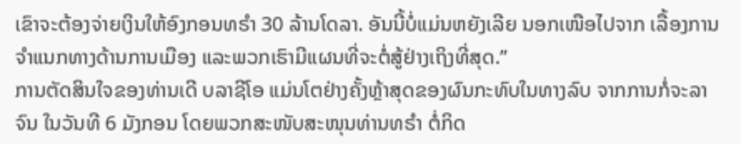ເຂົາຈະຕ້ອງຈ່າຍເງິນໃຫ້ອົງກອນທຣຳ 30 ລ້ານໂດລາ. ອັນນີ້ບໍ່ແມ່ນຫຍັງເລີຍ ນອກເໜືອໄປຈາກ ເລື້ອງການຈຳແນກທາງດ້ານການເມືອງ ແລະພວກເຮົາມີແຜນທີ່ຈະຕໍ່ສູ້ຢ່າງເຖິງທີ່ສຸດ.”
ການຕັດສິນໃຈຂອງທ່ານເດີ ບລາຊີໂອ ແມ່ນໂຕຢ່າງຄັ້ງຫຼ້າສຸດຂອງຜົນກະທົບໃນທາງລົບ ຈາກການກໍ່ຈະລາຈົນ ໃນວັນທີ 6 ມັງກອນ ໂດຍພວກສະໜັບສະໜຸນທ່ານທຣຳ ຕໍ່ກິດ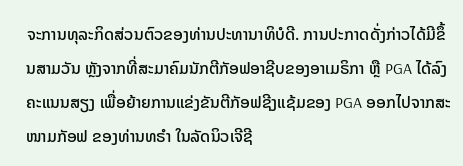ຈະການທຸລະກິດສ່ວນຕົວຂອງທ່ານປະທານາທິບໍດີ. ການປະກາດດັ່ງກ່າວໄດ້ມີຂຶ້ນສາມວັນ ຫຼັງຈາກທີ່ສະມາຄົມນັກຕີກັອຟອາຊີບຂອງອາເມຣິກາ ຫຼື PGA ໄດ້ລົງຄະແນນສຽງ ເພື່ອຍ້າຍການແຂ່ງຂັນຕີກັອຟຊີງແຊ້ມຂອງ PGA ອອກໄປຈາກສະໜາມກັອຟ ຂອງທ່ານທຣໍາ ໃນລັດນິວເຈີຊີ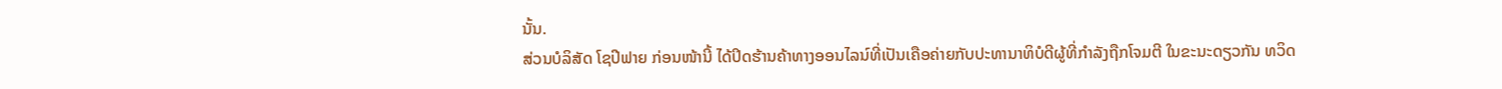ນັ້ນ.
ສ່ວນບໍລິສັດ ໂຊປີຟາຍ ກ່ອນໜ້ານີ້ ໄດ້ປິດຮ້ານຄ້າທາງອອນໄລນ໌ທີ່ເປັນເຄືອຄ່າຍກັບປະທານາທິບໍດີຜູ້ທີ່ກຳລັງຖືກໂຈມຕີ ໃນຂະນະດຽວກັນ ທວິດ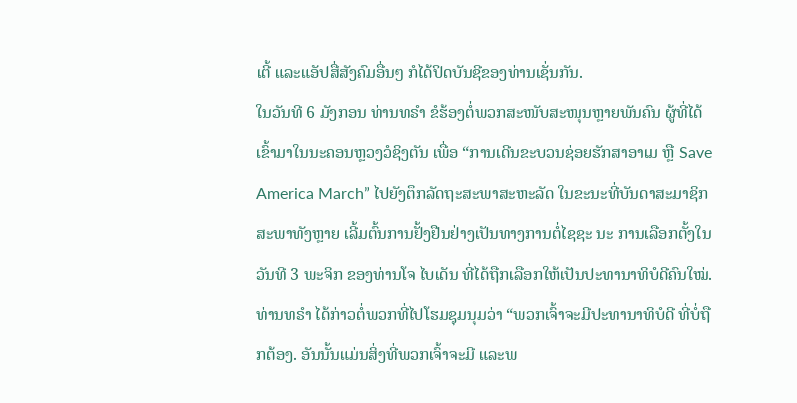ເຕີ້ ແລະແອັປສື່ສັງຄົມອື່ນໆ ກໍໄດ້ປິດບັນຊີຂອງທ່ານເຊັ່ນກັນ.
ໃນວັນທີ 6 ມັງກອນ ທ່ານທຣຳ ຂໍຮ້ອງຕໍ່ພວກສະໜັບສະໜຸນຫຼາຍພັນຄົນ ຜູ້ທີ່ໄດ້ເຂົ້າມາໃນນະຄອນຫຼວງວໍຊິງຕັນ ເພື່ອ “ການເດີນຂະບວນຊ່ອຍຮັກສາອາເມ ຫຼື Save America March” ໄປຍັງຕຶກລັດຖະສະພາສະຫະລັດ ໃນຂະນະທີ່ບັນດາສະມາຊິກສະພາທັງຫຼາຍ ເລີ້ມຕົ້ນການຢັ້ງຢືນຢ່າງເປັນທາງການຕໍ່ໄຊຊະ ນະ ການເລືອກຕັ້ງໃນວັນທີ 3 ພະຈິກ ຂອງທ່ານໂຈ ໄບເດັນ ທີ່ໄດ້ຖືກເລືອກໃຫ້ເປັນປະທານາທິບໍດີຄົນໃໝ່.
ທ່ານທຣຳ ໄດ້ກ່າວຕໍ່ພວກທີ່ໄປໂຮມຊຸມນຸມວ່າ “ພວກເຈົ້າຈະມີປະທານາທິບໍດີ ທີ່ບໍ່ຖືກຕ້ອງ. ອັນນັ້ນແມ່ນສິ່ງທີ່ພວກເຈົ້າຈະມີ ແລະພ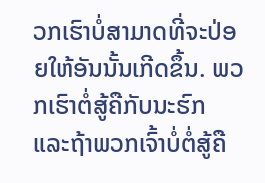ວກເຮົາບໍ່ສາມາດທີ່ຈະປ່ອຍໃຫ້ອັນນັ້ນເກີດຂຶ້ນ. ພວກເຮົາຕໍ່ສູ້ຄືກັບນະຮົກ ແລະຖ້າພວກເຈົ້າບໍ່ຕໍ່ສູ້ຄື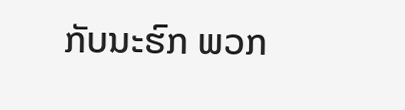ກັບນະຮົກ ພວກ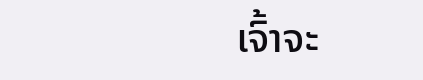ເຈົ້າຈະ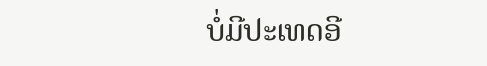ບໍ່ມີປະເທດອີ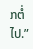ກຕໍ່ໄປ.”